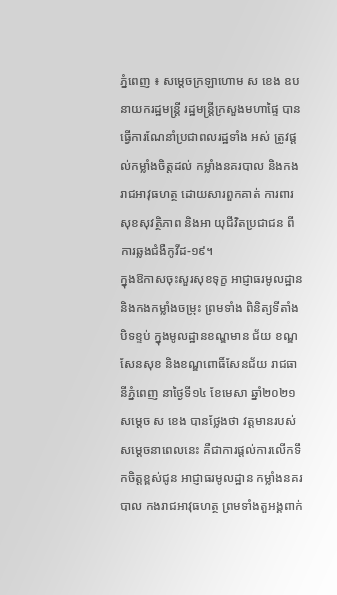ភ្នំពេញ ៖ សម្ដេចក្រឡាហោម ស ខេង ឧបនាយករដ្ឋមន្ត្រី រដ្ឋមន្ត្រីក្រសួងមហាផ្ទៃ បានធ្វើការណែនាំប្រជាពលរដ្ឋទាំង អស់ ត្រូវផ្ដល់កម្លាំងចិត្តដល់ កម្លាំងនគរបាល និងកងរាជអាវុធហត្ថ ដោយសារពួកគាត់ ការពារសុខសុវត្ថិភាព និងអា យុជីវិតប្រជាជន ពីការឆ្លងជំងឺកូវីដ-១៩។
ក្នុងឱកាសចុះសួរសុខទុក្ខ អាជ្ញាធរមូលដ្ឋាន និងកងកម្លាំងចម្រុះ ព្រមទាំង ពិនិត្យទីតាំងបិទខ្ទប់ ក្នុងមូលដ្ឋានខណ្ឌមាន ជ័យ ខណ្ឌសែនសុខ និងខណ្ឌពោធិ៍សែនជ័យ រាជធានីភ្នំពេញ នាថ្ងៃទី១៤ ខែមេសា ឆ្នាំ២០២១ សម្ដេច ស ខេង បានថ្លែងថា វត្តមានរបស់សម្ដេចនាពេលនេះ គឺជាការផ្ដល់ការលើកទឹកចិត្តខ្ពស់ជូន អាជ្ញាធរមូលដ្ឋាន កម្លាំងនគរបាល កងរាជអាវុធហត្ថ ព្រមទាំងតួអង្គពាក់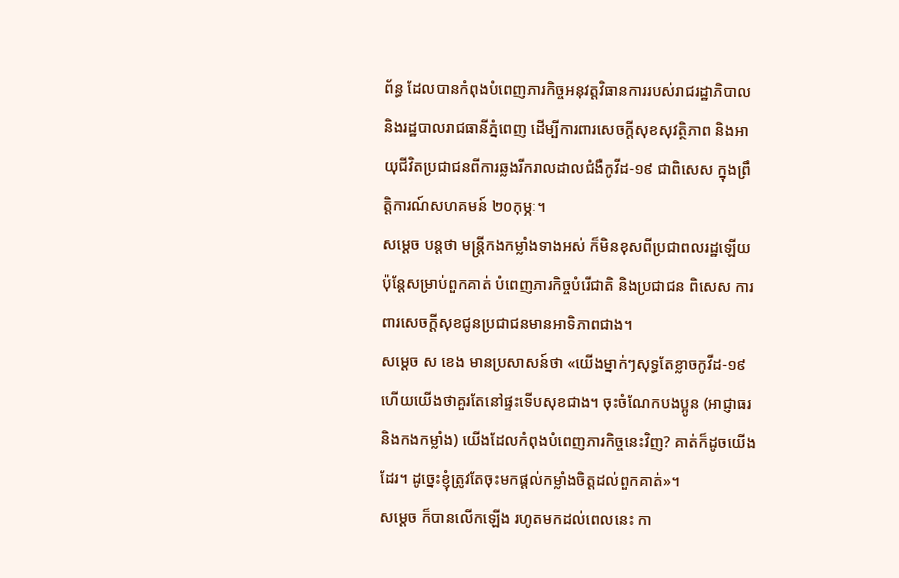ព័ន្ធ ដែលបានកំពុងបំពេញភារកិច្ចអនុវត្តវិធានការរបស់រាជរដ្ឋាភិបាល និងរដ្ឋបាលរាជធានីភ្នំពេញ ដើម្បីការពារសេចក្ដីសុខសុវត្ថិភាព និងអាយុជីវិតប្រជាជនពីការឆ្លងរីករាលដាលជំងឺកូវីដ-១៩ ជាពិសេស ក្នុងព្រឹត្តិការណ៍សហគមន៍ ២០កុម្ភៈ។
សម្ដេច បន្ដថា មន្ត្រីកងកម្លាំងទាងអស់ ក៏មិនខុសពីប្រជាពលរដ្ឋឡើយ ប៉ុន្តែសម្រាប់ពួកគាត់ បំពេញភារកិច្ចបំរើជាតិ និងប្រជាជន ពិសេស ការពារសេចក្ដីសុខជូនប្រជាជនមានអាទិភាពជាង។
សម្ដេច ស ខេង មានប្រសាសន៍ថា «យើងម្នាក់ៗសុទ្ធតែខ្លាចកូវីដ-១៩ ហើយយើងថាគួរតែនៅផ្ទះទើបសុខជាង។ ចុះចំណែកបងប្អូន (អាជ្ញាធរ និងកងកម្លាំង) យើងដែលកំពុងបំពេញភារកិច្ចនេះវិញ? គាត់ក៏ដូចយើងដែរ។ ដូច្នេះខ្ញុំត្រូវតែចុះមកផ្ដល់កម្លាំងចិត្តដល់ពួកគាត់»។
សម្ដេច ក៏បានលើកឡើង រហូតមកដល់ពេលនេះ កា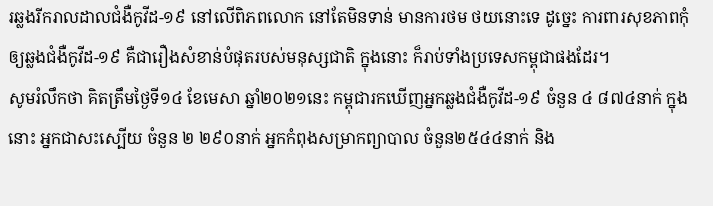រឆ្លងរីករាលដាលជំងឺកូវីដ-១៩ នៅលើពិភពលោក នៅតែមិនទាន់ មានការថម ថយនោះទេ ដូច្នេះ ការពារសុខភាពកុំឲ្យឆ្លងជំងឺកូវីដ-១៩ គឺជារឿងសំខាន់បំផុតរបស់មនុស្សជាតិ ក្នុងនោះ ក៏រាប់ទាំងប្រទេសកម្ពុជាផងដែរ។
សូមរំលឹកថា គិតត្រឹមថ្ងៃទី១៤ ខែមេសា ឆ្នាំ២០២១នេះ កម្ពុជារកឃើញអ្នកឆ្លងជំងឺកូវីដ-១៩ ចំនួន ៤ ៨៧៤នាក់ ក្នុងនោះ អ្នកជាសះស្បើយ ចំនួន ២ ២៩០នាក់ អ្នកកំពុងសម្រាកព្យាបាល ចំនួន២៥៤៤នាក់ និង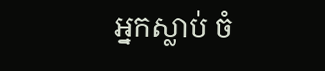អ្នកស្លាប់ ចំ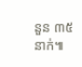នួន ៣៥នាក់៕